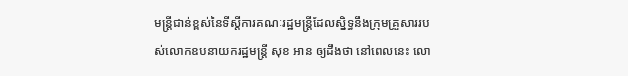មន្ត្រីជាន់ខ្ពស់នៃទីស្ដីការគណៈរដ្ឋមន្ត្រីដែលស្និទ្ធនឹងក្រុមគ្រួសាររបស់លោកឧបនាយករដ្ឋមន្ត្រី សុខ អាន ឲ្យដឹងថា នៅពេលនេះ លោ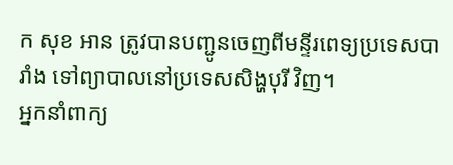ក សុខ អាន ត្រូវបានបញ្ជូនចេញពីមន្ទីរពេទ្យប្រទេសបារាំង ទៅព្យាបាលនៅប្រទេសសិង្ហបុរី វិញ។
អ្នកនាំពាក្យ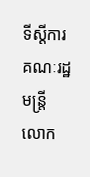ទីស្ដីការគណៈរដ្ឋមន្ត្រី លោក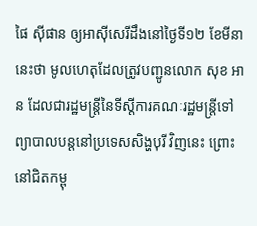ផៃ ស៊ីផាន ឲ្យអាស៊ីសេរីដឹងនៅថ្ងៃទី១២ ខែមីនា នេះថា មូលហេតុដែលត្រូវបញ្ជូនលោក សុខ អាន ដែលជារដ្ឋមន្ត្រីនៃទីស្ដីការគណៈរដ្ឋមន្ត្រីទៅព្យាបាលបន្តនៅប្រទេសសិង្ហបុរី វិញនេះ ព្រោះនៅជិតកម្ពុ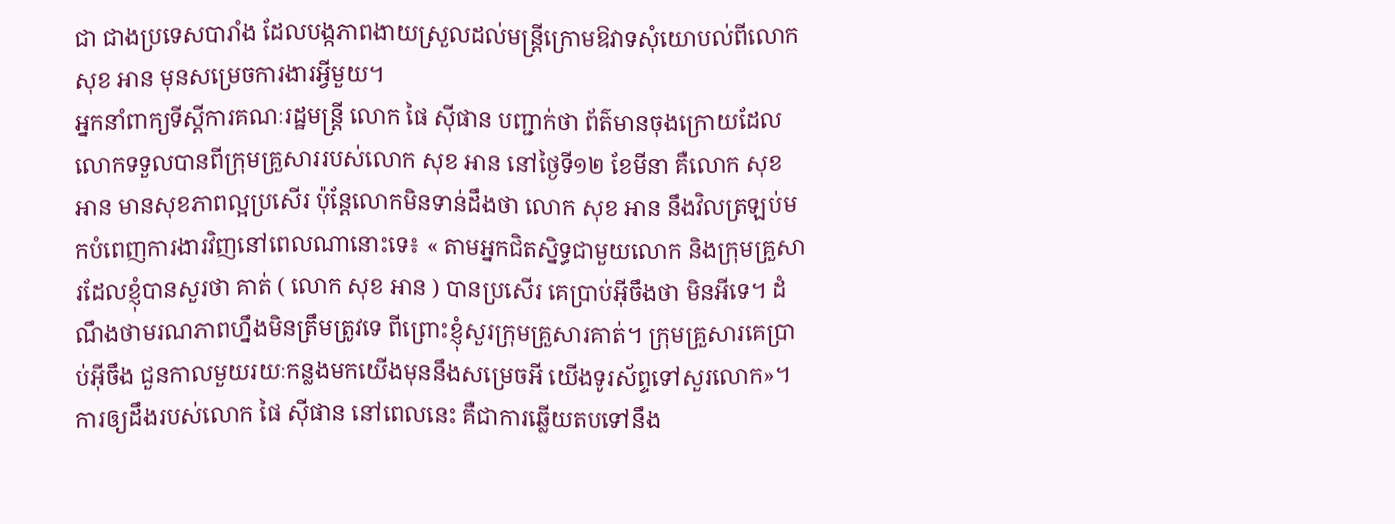ជា ជាងប្រទេសបារាំង ដែលបង្កភាពងាយស្រួលដល់មន្ត្រីក្រោមឱវាទសុំយោបល់ពីលោក សុខ អាន មុនសម្រេចការងារអ្វីមួយ។
អ្នកនាំពាក្យទីស្ដីការគណៈរដ្ឋមន្ត្រី លោក ផៃ ស៊ីផាន បញ្ជាក់ថា ព័ត៌មានចុងក្រោយដែលលោកទទួលបានពីក្រុមគ្រួសាររបស់លោក សុខ អាន នៅថ្ងៃទី១២ ខែមីនា គឺលោក សុខ អាន មានសុខភាពល្អប្រសើរ ប៉ុន្តែលោកមិនទាន់ដឹងថា លោក សុខ អាន នឹងវិលត្រឡប់មកបំពេញការងារវិញនៅពេលណានោះទេ៖ « តាមអ្នកជិតស្និទ្ធជាមួយលោក និងក្រុមគ្រួសារដែលខ្ញុំបានសួរថា គាត់ ( លោក សុខ អាន ) បានប្រសើរ គេប្រាប់អ៊ីចឹងថា មិនអីទេ។ ដំណឹងថាមរណភាពហ្នឹងមិនត្រឹមត្រូវទេ ពីព្រោះខ្ញុំសួរក្រុមគ្រួសារគាត់។ ក្រុមគ្រួសារគេប្រាប់អ៊ីចឹង ជួនកាលមួយរយៈកន្លងមកយើងមុននឹងសម្រេចអី យើងទូរស័ព្ទទៅសួរលោក»។
ការឲ្យដឹងរបស់លោក ផៃ ស៊ីផាន នៅពេលនេះ គឺជាការឆ្លើយតបទៅនឹង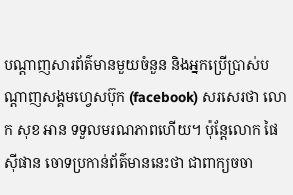បណ្ដាញសារព័ត៌មានមួយចំនួន និងអ្នកប្រើប្រាស់បណ្ដាញសង្គមហ្វេសប៊ុក (facebook) សរសេរថា លោក សុខ អាន ទទួលមរណភាពហើយ។ ប៉ុន្តែលោក ផៃ ស៊ីផាន ចោទប្រកាន់ព័ត៌មាននេះថា ជាពាក្យចចា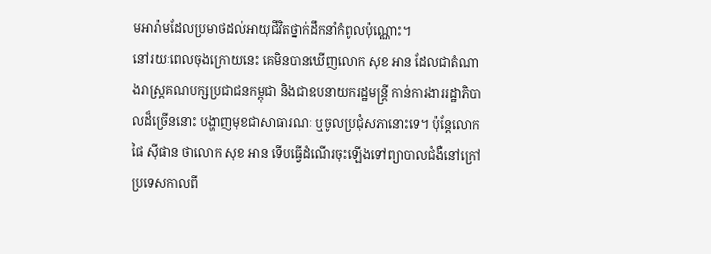មអារ៉ាមដែលប្រមាថដល់អាយុជីវិតថ្នាក់ដឹកនាំកំពូលប៉ុណ្ណោះ។
នៅរយៈពេលចុងក្រោយនេះ គេមិនបានឃើញលោក សុខ អាន ដែលជាតំណាងរាស្ត្រគណបក្សប្រជាជនកម្ពុជា និងជាឧបនាយករដ្ឋមន្ត្រី កាន់ការងាររដ្ឋាភិបាលដ៏ច្រើននោះ បង្ហាញមុខជាសាធារណៈ ឬចូលប្រជុំសភានោះទេ។ ប៉ុន្តែលោក ផៃ ស៊ីផាន ថាលោក សុខ អាន ទើបធ្វើដំណើរចុះឡើងទៅព្យាបាលជំងឺនៅក្រៅប្រទេសកាលពី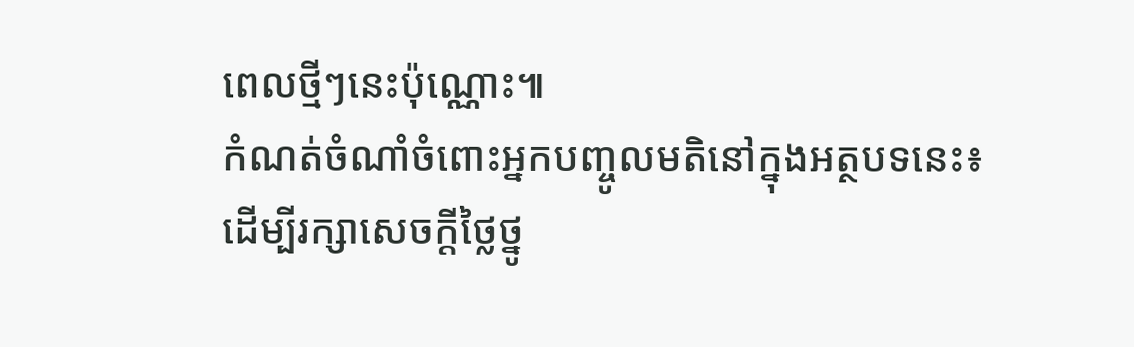ពេលថ្មីៗនេះប៉ុណ្ណោះ៕
កំណត់ចំណាំចំពោះអ្នកបញ្ចូលមតិនៅក្នុងអត្ថបទនេះ៖
ដើម្បីរក្សាសេចក្ដីថ្លៃថ្នូ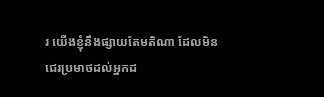រ យើងខ្ញុំនឹងផ្សាយតែមតិណា ដែលមិនជេរប្រមាថដល់អ្នកដ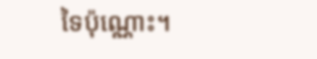ទៃប៉ុណ្ណោះ។